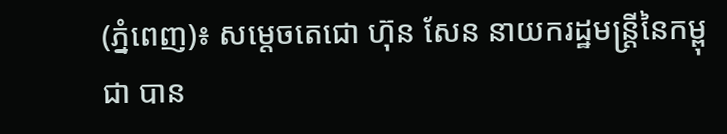(ភ្នំពេញ)៖ សម្តេចតេជោ ហ៊ុន សែន នាយករដ្ឋមន្រ្តីនៃកម្ពុជា បាន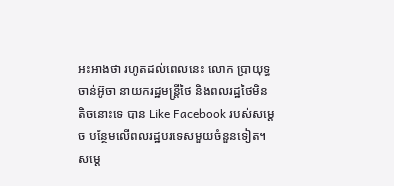អះអាងថា រហូតដល់ពេលនេះ លោក ប្រាយុទ្ធ ចាន់អ៊ូចា នាយករដ្ឋមន្រ្តីថៃ និងពលរដ្ឋថៃមិនតិចនោះទេ បាន Like Facebook របស់សម្តេច បន្ថែមលើពលរដ្ឋបរទេសមួយចំនួនទៀត។
សម្តេ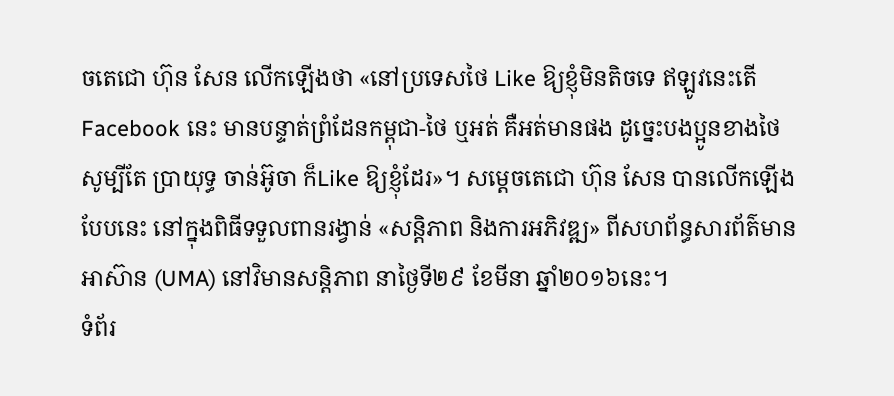ចតេជោ ហ៊ុន សែន លើកឡើងថា «នៅប្រទេសថៃ Like ឱ្យខ្ញុំមិនតិចទេ ឥឡូវនេះតើ Facebook នេះ មានបន្ទាត់ព្រំដែនកម្ពុជា-ថៃ ឬអត់ គឺអត់មានផង ដូច្នេះបងប្អូនខាងថៃ សូម្បីតែ ប្រាយុទ្ធ ចាន់អ៊ូចា ក៏Like ឱ្យខ្ញុំដែរ»។ សម្តេចតេជោ ហ៊ុន សែន បានលើកឡើងបែបនេះ នៅក្នុងពិធីទទួលពានរង្វាន់ «សន្តិភាព និងការអភិវឌ្ឍ» ពីសហព័ន្ធសារព័ត៌មានអាស៊ាន (UMA) នៅវិមានសន្តិភាព នាថ្ងៃទី២៩ ខែមីនា ឆ្នាំ២០១៦នេះ។
ទំព័រ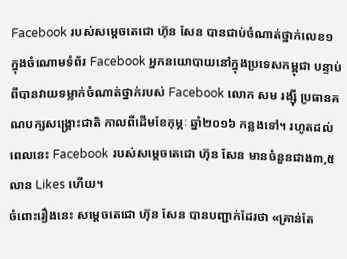Facebook របស់សម្តេចតេជោ ហ៊ុន សែន បានជាប់ចំណាត់ថ្នាក់លេខ១ ក្នុងចំណោមទំព័រ Facebook អ្នកនយោបាយនៅក្នុងប្រទេសកម្ពុជា បន្ទាប់ពីបានវាយទម្លាក់ចំណាត់ថ្នាក់របស់ Facebook លោក សម រង្ស៊ី ប្រធានគណបក្សសង្រ្គោះជាតិ កាលពីដើមខែកុម្ភៈ ឆ្នាំ២០១៦ កន្លងទៅ។ រហូតដល់ពេលនេះ Facebook របស់សម្តេចតេជោ ហ៊ុន សែន មានចំនួនជាង៣,៥លាន Likes ហើយ។
ចំពោះរឿងនេះ សម្តេចតេជោ ហ៊ុន សែន បានបញ្ជាក់ដែរថា «គ្រាន់តែ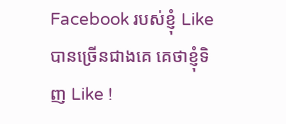Facebook របស់ខ្ញុំ Like បានច្រើនជាងគេ គេថាខ្ញុំទិញ Like !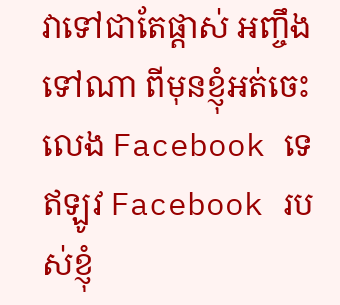វាទៅជាតែផ្តាស់ អញ្ចឹងទៅណា ពីមុនខ្ញុំអត់ចេះលេង Facebook ទេ ឥឡូវ Facebook របស់ខ្ញុំ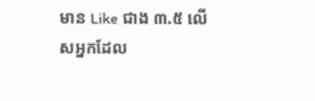មាន Like ជាង ៣.៥ លើសអ្នកដែល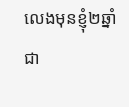លេងមុនខ្ញុំ២ឆ្នាំ ជា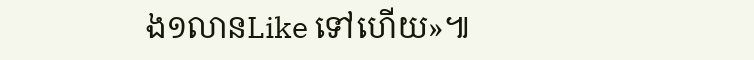ង១លានLike ទៅហើយ»៕